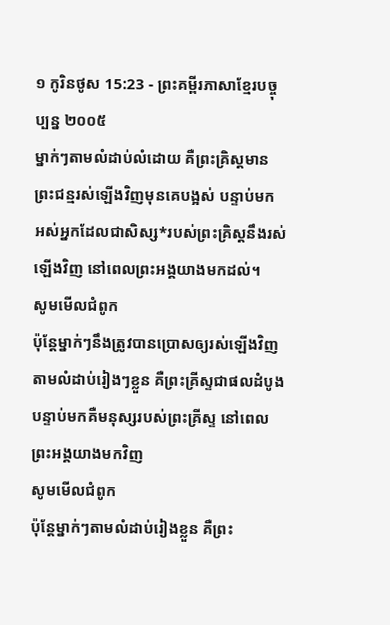១ កូរិនថូស 15:23 - ព្រះគម្ពីរភាសាខ្មែរបច្ចុប្បន្ន ២០០៥
ម្នាក់ៗតាមលំដាប់លំដោយ គឺព្រះគ្រិស្តមានព្រះជន្មរស់ឡើងវិញមុនគេបង្អស់ បន្ទាប់មក អស់អ្នកដែលជាសិស្ស*របស់ព្រះគ្រិស្តនឹងរស់ឡើងវិញ នៅពេលព្រះអង្គយាងមកដល់។
សូមមើលជំពូក
ប៉ុន្តែម្នាក់ៗនឹងត្រូវបានប្រោសឲ្យរស់ឡើងវិញ តាមលំដាប់រៀងៗខ្លួន គឺព្រះគ្រីស្ទជាផលដំបូង បន្ទាប់មកគឺមនុស្សរបស់ព្រះគ្រីស្ទ នៅពេលព្រះអង្គយាងមកវិញ
សូមមើលជំពូក
ប៉ុន្ដែម្នាក់ៗតាមលំដាប់រៀងខ្លួន គឺព្រះ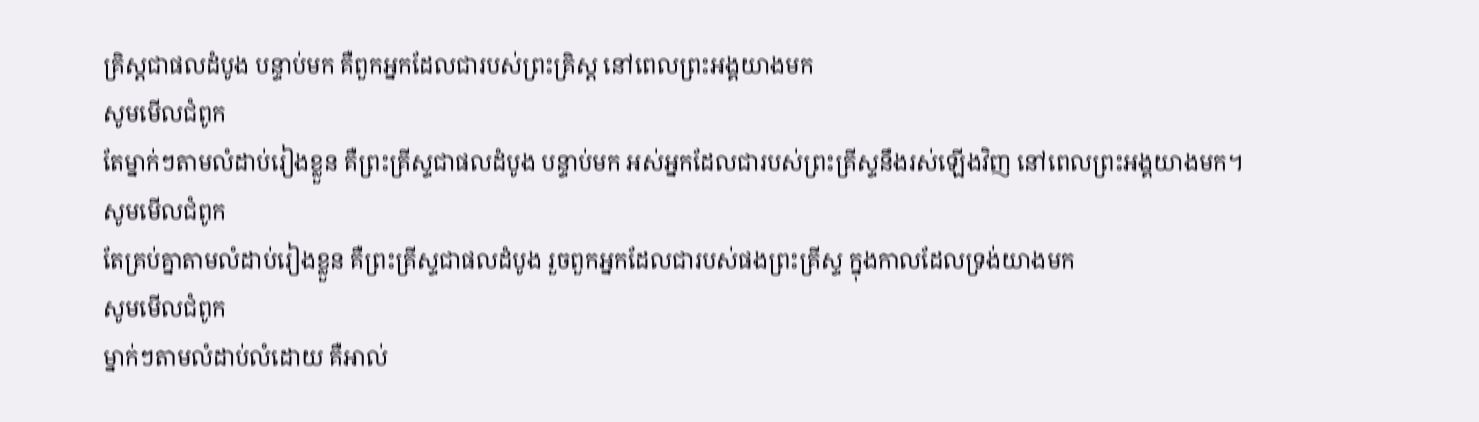គ្រិស្ដជាផលដំបូង បន្ទាប់មក គឺពួកអ្នកដែលជារបស់ព្រះគ្រិស្ដ នៅពេលព្រះអង្គយាងមក
សូមមើលជំពូក
តែម្នាក់ៗតាមលំដាប់រៀងខ្លួន គឺព្រះគ្រីស្ទជាផលដំបូង បន្ទាប់មក អស់អ្នកដែលជារបស់ព្រះគ្រីស្ទនឹងរស់ឡើងវិញ នៅពេលព្រះអង្គយាងមក។
សូមមើលជំពូក
តែគ្រប់គ្នាតាមលំដាប់រៀងខ្លួន គឺព្រះគ្រីស្ទជាផលដំបូង រួចពួកអ្នកដែលជារបស់ផងព្រះគ្រីស្ទ ក្នុងកាលដែលទ្រង់យាងមក
សូមមើលជំពូក
ម្នាក់ៗតាមលំដាប់លំដោយ គឺអាល់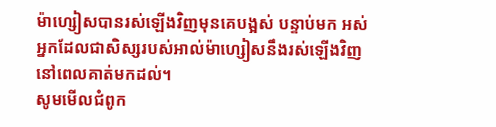ម៉ាហ្សៀសបានរស់ឡើងវិញមុនគេបង្អស់ បន្ទាប់មក អស់អ្នកដែលជាសិស្សរបស់អាល់ម៉ាហ្សៀសនឹងរស់ឡើងវិញ នៅពេលគាត់មកដល់។
សូមមើលជំពូក